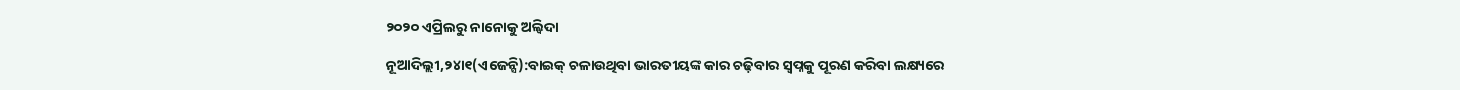୨୦୨୦ ଏପ୍ରିଲରୁ ନାନୋକୁ ଅଲ୍ବିଦା

ନୂଆଦିଲ୍ଲୀ,୨୪ା୧(ଏଜେନ୍ସି):ବାଇକ୍ ଚଳାଉଥିବା ଭାରତୀୟଙ୍କ କାର ଚଢ଼ିବାର ସ୍ୱପ୍ନକୁ ପୂରଣ କରିବା ଲକ୍ଷ୍ୟରେ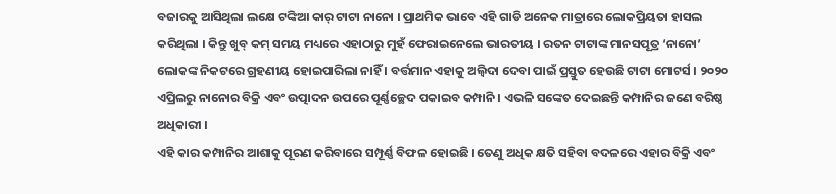ବଜାରକୁ ଆସିଥିଲା ଲକ୍ଷେ ଟଙ୍କିଆ କାର୍ ଟାଟା ନାନୋ । ପ୍ରାଥମିକ ଭାବେ ଏହି ଗାଡି ଅନେକ ମାତ୍ରାରେ ଲୋକପ୍ରିୟତା ହାସଲ କରିଥିଲା । କିନ୍ତୁ ଖୁବ୍ କମ୍ ସମୟ ମଧ୍ୟରେ ଏହାଠାରୁ ମୁହଁ ଫେରାଇନେଲେ ଭାରତୀୟ । ରତନ ଟାଟାଙ୍କ ମାନସପୂତ୍ର ‘ନାନୋ’ ଲୋକଙ୍କ ନିକଟରେ ଗ୍ରହଣୀୟ ହୋଇପାରିଲା ନାହିଁ । ବର୍ତ୍ତମାନ ଏହାକୁ ଅଲ୍ବିଦା ଦେବା ପାଇଁ ପ୍ରସ୍ତୁତ ହେଉଛି ଟାଟା ମୋଟର୍ସ । ୨୦୨୦ ଏପ୍ରିଲରୁ ନାନୋର ବିକ୍ରି ଏବଂ ଉତ୍ପାଦନ ଉପରେ ପୂର୍ଣ୍ଣଚ୍ଛେଦ ପକାଇବ କମ୍ପାନି । ଏଭଳି ସଙ୍କେତ ଦେଇଛନ୍ତି କମ୍ପାନିର ଜଣେ ବରିଷ୍ଠ ଅଧିକାରୀ ।
ଏହି କାର କମ୍ପାନିର ଆଶାକୁ ପୂରଣ କରିବାରେ ସମ୍ପୂର୍ଣ୍ଣ ବିଫଳ ହୋଇଛି । ତେଣୁ ଅଧିକ କ୍ଷତି ସହିବା ବଦଳରେ ଏହାର ବିକ୍ରି ଏବଂ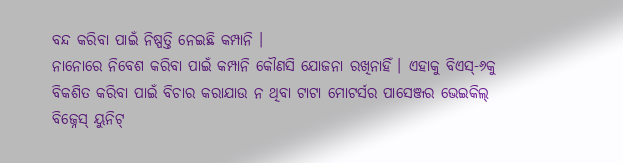ବନ୍ଦ କରିବା ପାଇଁ ନିଷ୍ପତ୍ତି ନେଇଛି କମ୍ପାନି ।
ନାନୋରେ ନିବେଶ କରିବା ପାଇଁ କମ୍ପାନି କୌଣସି ଯୋଜନା ରଖିନାହିଁ । ଏହାକୁ ବିଏସ୍-୬କୁ ବିକଶିତ କରିବା ପାଇଁ ବିଚାର କରାଯାଉ ନ ଥିବା ଟାଟା ମୋଟର୍ସର ପାସେଞ୍ଜର ଭେଇକିଲ୍ ବିଜ୍ନେସ୍ ୟୁନିଟ୍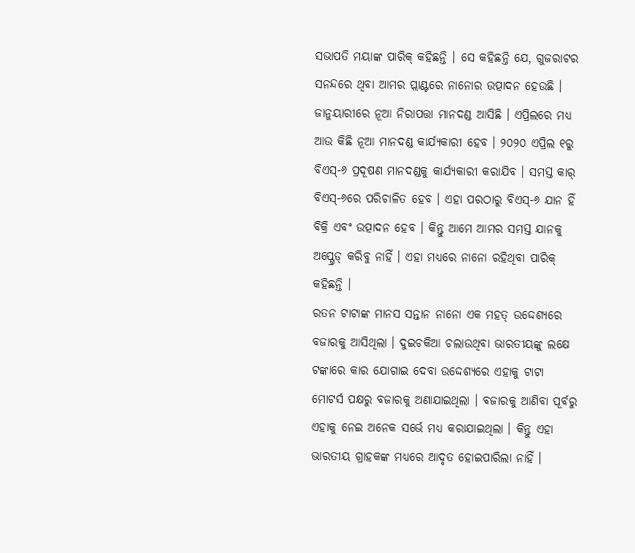ସଭାପତି ମୟାଙ୍କ ପାରିକ୍ କହିଛନ୍ତି । ସେ କହିଛନ୍ତି ଯେ, ଗୁଜରାଟର ସନନ୍ଦରେ ଥିବା ଆମର ପ୍ଲାଣ୍ଟରେ ନାନୋର ଉତ୍ପାଦନ ହେଉଛି । ଜାନୁୟାରୀରେ ନୂଆ ନିରାପତ୍ତା ମାନଦଣ୍ଡ ଆସିଛି । ଏପ୍ରିଲରେ ମଧ୍ୟ ଆଉ କିଛି ନୂଆ ମାନଦଣ୍ଡ କାର୍ଯ୍ୟକାରୀ ହେବ । ୨୦୨୦ ଏପ୍ରିଲ ୧ରୁ ବିଏସ୍-୬ ପ୍ରଦୂଷଣ ମାନଦଣ୍ଡକୁ କାର୍ଯ୍ୟକାରୀ କରାଯିବ । ସମସ୍ତ କାର୍ ବିଏସ୍-୬ରେ ପରିଚାଳିତ ହେବ । ଏହା ପରଠାରୁ ବିଏସ୍-୬ ଯାନ ହିଁ ବିକ୍ରି ଏବଂ ଉତ୍ପାଦନ ହେବ । କିନ୍ତୁ ଆମେ ଆମର ସମସ୍ତ ଯାନକୁ ଅପ୍ଗ୍ରେଡ୍ କରିବୁ ନାହିଁ । ଏହା ମଧ୍ୟରେ ନାନୋ ରହିଥିବା ପାରିକ୍ କହିଛନ୍ତି ।
ରତନ ଟାଟାଙ୍କ ମାନସ ସନ୍ତାନ ନାନୋ ଏକ ମହତ୍ ଉଦ୍ଦେଶ୍ୟରେ ବଜାରକୁ ଆସିଥିଲା । ଦୁଇଚକିଆ ଚଲାଉଥିବା ଭାରତୀୟଙ୍କୁ ଲକ୍ଷେ ଟଙ୍କାରେ କାର ଯୋଗାଇ ଦେବା ଉଦ୍ଦେଶ୍ୟରେ ଏହାକୁ ଟାଟା ମୋଟର୍ସ ପକ୍ଷରୁ ବଜାରକୁ ଅଣାଯାଇଥିଲା । ବଜାରକୁ ଆଣିବା ପୂର୍ବରୁ ଏହାକୁ ନେଇ ଅନେକ ସର୍ଭେ ମଧ୍ୟ କରାଯାଇଥିଲା । କିନ୍ତୁ ଏହା ଭାରତୀୟ ଗ୍ରାହକଙ୍କ ମଧ୍ୟରେ ଆଦୃତ ହୋଇପାରିଲା ନାହିଁ ।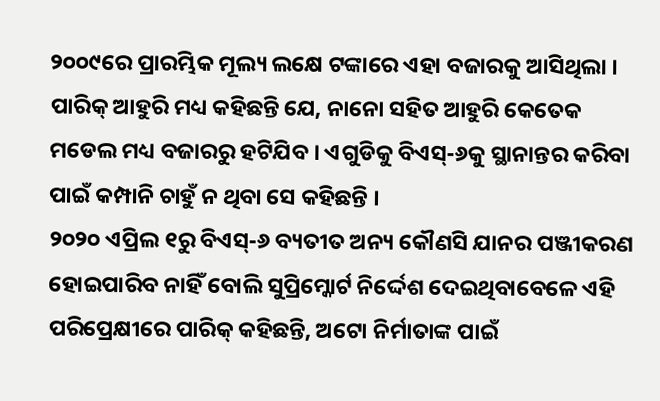୨୦୦୯ରେ ପ୍ରାରମ୍ଭିକ ମୂଲ୍ୟ ଲକ୍ଷେ ଟଙ୍କାରେ ଏହା ବଜାରକୁ ଆସିଥିଲା । ପାରିକ୍ ଆହୁରି ମଧ୍ୟ କହିଛନ୍ତି ଯେ, ନାନୋ ସହିତ ଆହୁରି କେତେକ ମଡେଲ ମଧ୍ୟ ବଜାରରୁ ହଟିଯିବ । ଏଗୁଡିକୁ ବିଏସ୍-୬କୁ ସ୍ଥାନାନ୍ତର କରିବା ପାଇଁ କମ୍ପାନି ଚାହୁଁ ନ ଥିବା ସେ କହିଛନ୍ତି ।
୨୦୨୦ ଏପ୍ରିଲ ୧ରୁ ବିଏସ୍-୬ ବ୍ୟତୀତ ଅନ୍ୟ କୌଣସି ଯାନର ପଞ୍ଜୀକରଣ ହୋଇପାରିବ ନାହିଁ ବୋଲି ସୁପ୍ରିମ୍କୋର୍ଟ ନିର୍ଦ୍ଦେଶ ଦେଇଥିବାବେଳେ ଏହି ପରିପ୍ରେକ୍ଷୀରେ ପାରିକ୍ କହିଛନ୍ତି, ଅଟୋ ନିର୍ମାତାଙ୍କ ପାଇଁ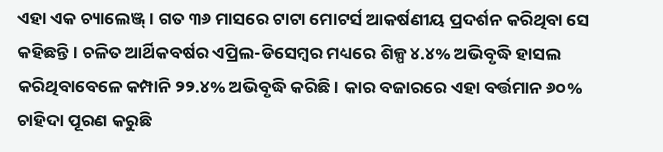ଏହା ଏକ ଚ୍ୟାଲେଞ୍ଜ୍ । ଗତ ୩୬ ମାସରେ ଟାଟା ମୋଟର୍ସ ଆକର୍ଷଣୀୟ ପ୍ରଦର୍ଶନ କରିଥିବା ସେ କହିଛନ୍ତି । ଚଳିତ ଆର୍ଥିକବର୍ଷର ଏପ୍ରିଲ-ଡିସେମ୍ବର ମଧ୍ୟରେ ଶିଳ୍ପ ୪.୪% ଅଭିବୃଦ୍ଧି ହାସଲ କରିଥିବାବେଳେ କମ୍ପାନି ୨୨.୪% ଅଭିବୃଦ୍ଧି କରିଛି । କାର ବଜାରରେ ଏହା ବର୍ତ୍ତମାନ ୬୦% ଚାହିଦା ପୂରଣ କରୁଛି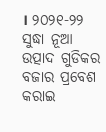। ୨୦୨୧-୨୨ ସୁଦ୍ଧା ନୂଆ ଉତ୍ପାଦ ଗୁଡିକର ବଜାର ପ୍ରବେଶ କରାଇ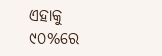ଏହାକୁ ୯୦%ରେ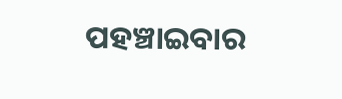ପହଞ୍ଚାଇବାର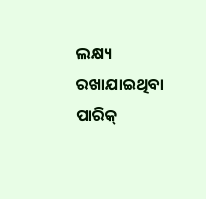ଲକ୍ଷ୍ୟ ରଖାଯାଇଥିବା ପାରିକ୍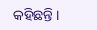କହିଛନ୍ତି ।